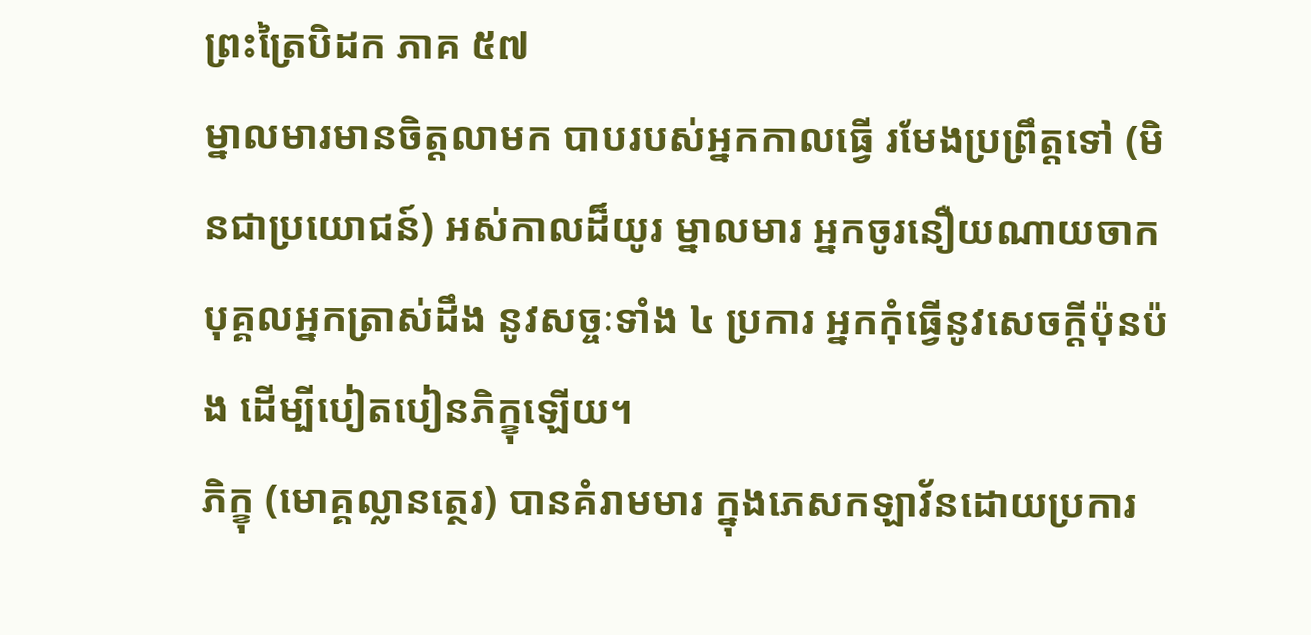ព្រះត្រៃបិដក ភាគ ៥៧
ម្នាលមារមានចិត្តលាមក បាបរបស់អ្នកកាលធ្វើ រមែងប្រព្រឹត្តទៅ (មិនជាប្រយោជន៍) អស់កាលដ៏យូរ ម្នាលមារ អ្នកចូរនឿយណាយចាកបុគ្គលអ្នកត្រាស់ដឹង នូវសច្ចៈទាំង ៤ ប្រការ អ្នកកុំធ្វើនូវសេចក្ដីប៉ុនប៉ង ដើម្បីបៀតបៀនភិក្ខុឡើយ។
ភិក្ខុ (មោគ្គល្លានត្ថេរ) បានគំរាមមារ ក្នុងភេសកឡាវ័នដោយប្រការ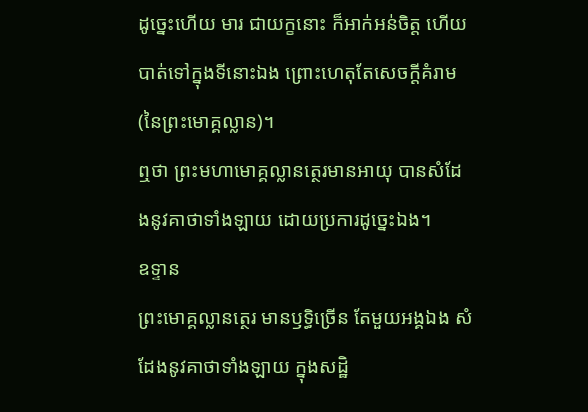ដូច្នេះហើយ មារ ជាយក្ខនោះ ក៏អាក់អន់ចិត្ត ហើយបាត់ទៅក្នុងទីនោះឯង ព្រោះហេតុតែសេចក្ដីគំរាម (នៃព្រះមោគ្គល្លាន)។
ឮថា ព្រះមហាមោគ្គល្លានត្ថេរមានអាយុ បានសំដែងនូវគាថាទាំងឡាយ ដោយប្រការដូច្នេះឯង។
ឧទ្ទាន
ព្រះមោគ្គល្លានត្ថេរ មានឫទ្ធិច្រើន តែមួយអង្គឯង សំដែងនូវគាថាទាំងឡាយ ក្នុងសដ្ឋិ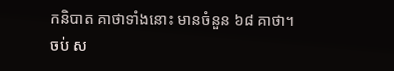កនិបាត គាថាទាំងនោះ មានចំនួន ៦៨ គាថា។
ចប់ ស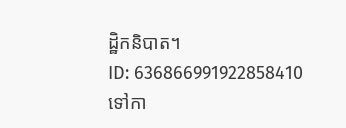ដ្ឋិកនិបាត។
ID: 636866991922858410
ទៅកា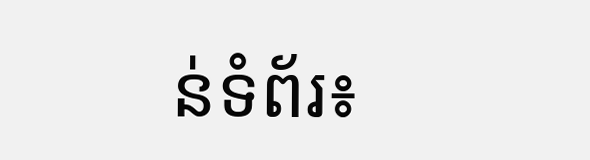ន់ទំព័រ៖